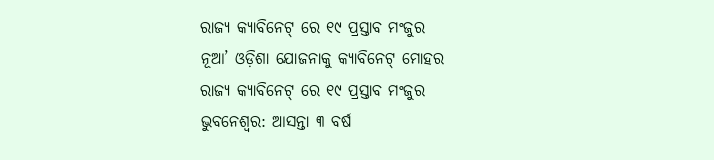ରାଜ୍ୟ କ୍ୟାବିନେଟ୍ ରେ ୧୯ ପ୍ରସ୍ତାବ ମଂଜୁର
ନୂଆ’ ଓଡ଼ିଶା ଯୋଜନାକୁ କ୍ୟାବିନେଟ୍ ମୋହର
ରାଜ୍ୟ କ୍ୟାବିନେଟ୍ ରେ ୧୯ ପ୍ରସ୍ତାବ ମଂଜୁର
ଭୁବନେଶ୍ୱର: ଆସନ୍ତା ୩ ବର୍ଷ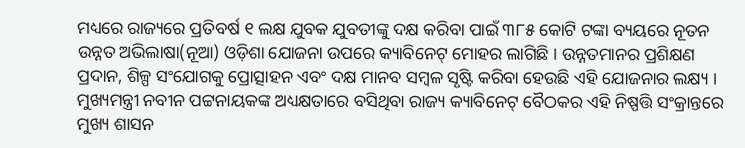ମଧ୍ୟରେ ରାଜ୍ୟରେ ପ୍ରତିବର୍ଷ ୧ ଲକ୍ଷ ଯୁବକ ଯୁବତୀଙ୍କୁ ଦକ୍ଷ କରିବା ପାଇଁ ୩୮୫ କୋଟି ଟଙ୍କା ବ୍ୟୟରେ ନୂତନ ଉନ୍ନତ ଅଭିଲାଷା(ନୂଆ) ଓଡ଼ିଶା ଯୋଜନା ଉପରେ କ୍ୟାବିନେଟ୍ ମୋହର ଲାଗିଛି । ଉନ୍ନତମାନର ପ୍ରଶିକ୍ଷଣ ପ୍ରଦାନ, ଶିଳ୍ପ ସଂଯୋଗକୁ ପ୍ରୋତ୍ସାହନ ଏବଂ ଦକ୍ଷ ମାନବ ସମ୍ବଳ ସୃଷ୍ଟି କରିବା ହେଉଛି ଏହି ଯୋଜନାର ଲକ୍ଷ୍ୟ ।
ମୁଖ୍ୟମନ୍ତ୍ରୀ ନବୀନ ପଟ୍ଟନାୟକଙ୍କ ଅଧ୍ୟକ୍ଷତାରେ ବସିଥିବା ରାଜ୍ୟ କ୍ୟାବିନେଟ୍ ବୈଠକର ଏହି ନିଷ୍ପତ୍ତି ସଂକ୍ରାନ୍ତରେ ମୁଖ୍ୟ ଶାସନ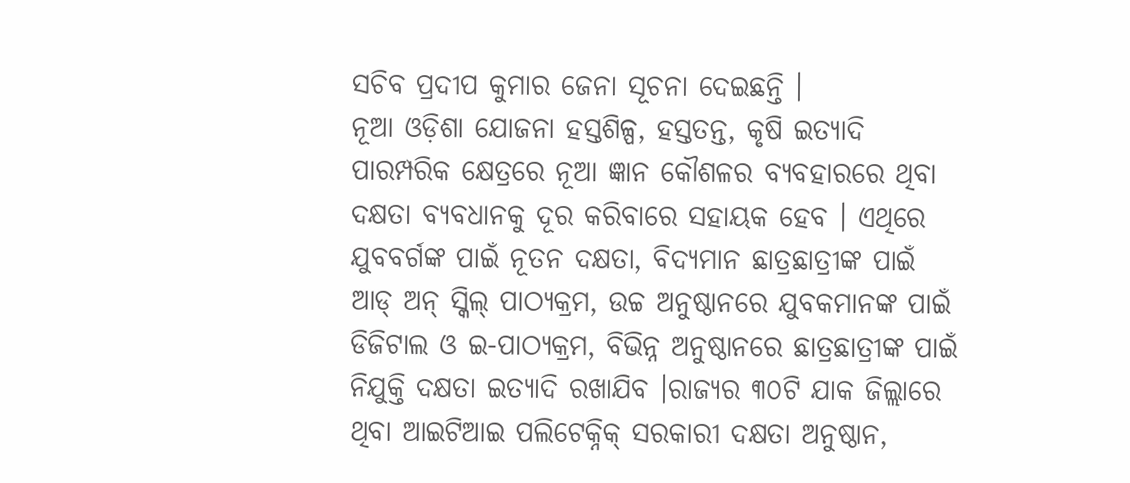ସଚିବ ପ୍ରଦୀପ କୁମାର ଜେନା ସୂଚନା ଦେଇଛନ୍ତି ।
ନୂଆ ଓଡ଼ିଶା ଯୋଜନା ହସ୍ତଶିଳ୍ପ, ହସ୍ତତନ୍ତ, କୃଷି ଇତ୍ୟାଦି ପାରମ୍ପରିକ କ୍ଷେତ୍ରରେ ନୂଆ ଜ୍ଞାନ କୌଶଳର ବ୍ୟବହାରରେ ଥିବା ଦକ୍ଷତା ବ୍ୟବଧାନକୁ ଦୂର କରିବାରେ ସହାୟକ ହେବ । ଏଥିରେ ଯୁବବର୍ଗଙ୍କ ପାଇଁ ନୂତନ ଦକ୍ଷତା, ବିଦ୍ୟମାନ ଛାତ୍ରଛାତ୍ରୀଙ୍କ ପାଇଁ ଆଡ୍ ଅନ୍ ସ୍କିଲ୍ ପାଠ୍ୟକ୍ରମ, ଉଚ୍ଚ ଅନୁଷ୍ଠାନରେ ଯୁବକମାନଙ୍କ ପାଇଁ ଡିଜିଟାଲ ଓ ଇ-ପାଠ୍ୟକ୍ରମ, ବିଭିନ୍ନ ଅନୁଷ୍ଠାନରେ ଛାତ୍ରଛାତ୍ରୀଙ୍କ ପାଇଁ ନିଯୁକ୍ତି ଦକ୍ଷତା ଇତ୍ୟାଦି ରଖାଯିବ ।ରାଜ୍ୟର ୩୦ଟି ଯାକ ଜିଲ୍ଲାରେ ଥିବା ଆଇଟିଆଇ ପଲିଟେକ୍ନିକ୍ ସରକାରୀ ଦକ୍ଷତା ଅନୁଷ୍ଠାନ,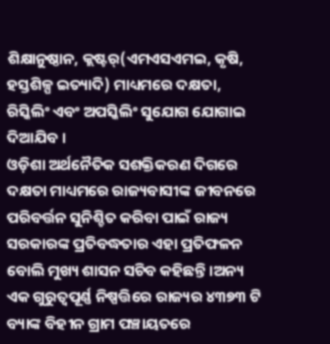ଶିକ୍ଷାନୁଷ୍ଠାନ, କ୍ଲଷ୍ଟର୍(ଏମଏସଏମଇ, କୃଷି, ହସ୍ତଶିଳ୍ପ ଇତ୍ୟାଦି) ମାଧ୍ୟମରେ ଦକ୍ଷତା, ରିସ୍କିଲିଂ ଏବଂ ଅପସ୍କିଲିଂ ସୁଯୋଗ ଯୋଗାଇ ଦିଆଯିବ ।
ଓଡ଼ିଶା ଅର୍ଥନୈତିକ ସଶକ୍ତିକରଣ ଦିଗରେ ଦକ୍ଷତା ମାଧ୍ୟମରେ ରାଜ୍ୟବାସୀଙ୍କ ଜୀବନରେ ପରିବର୍ତ୍ତନ ସୁନିଶ୍ଚିତ କରିବା ପାଇଁ ରାଜ୍ୟ ସରକାରଙ୍କ ପ୍ରତିବଦ୍ଧତାର ଏହା ପ୍ରତିଫଳନ ବୋଲି ମୁଖ୍ୟ ଶାସନ ସଚିବ କହିଛନ୍ତି ।ଅନ୍ୟ ଏକ ଗୁରୁତ୍ୱପୂର୍ଣ୍ଣ ନିଷ୍ପତ୍ତିରେ ରାଜ୍ୟର ୪୩୭୩ ଟି ବ୍ୟାଙ୍କ ବିହୀନ ଗ୍ରାମ ପଞ୍ଚାୟତରେ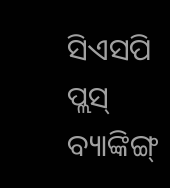ସିଏସପି ପ୍ଲସ୍ ବ୍ୟାଙ୍କିଙ୍ଗ୍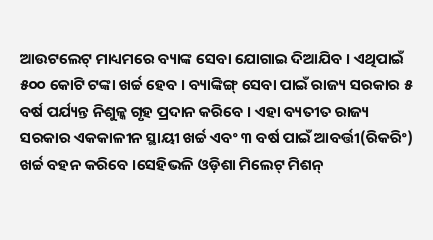ଆଉଟଲେଟ୍ ମାଧ୍ୟମରେ ବ୍ୟାଙ୍କ ସେବା ଯୋଗାଇ ଦିଆଯିବ । ଏଥିପାଇଁ ୫୦୦ କୋଟି ଟଙ୍କା ଖର୍ଚ୍ଚ ହେବ । ବ୍ୟାଙ୍କିଙ୍ଗ୍ ସେବା ପାଇଁ ରାଜ୍ୟ ସରକାର ୫ ବର୍ଷ ପର୍ଯ୍ୟନ୍ତ ନିଶୁଳ୍କ ଗୃହ ପ୍ରଦାନ କରିବେ । ଏହା ବ୍ୟତୀତ ରାଜ୍ୟ ସରକାର ଏକକାଳୀନ ସ୍ଥାୟୀ ଖର୍ଚ୍ଚ ଏବଂ ୩ ବର୍ଷ ପାଇଁ ଆବର୍ତ୍ତୀ(ରିକରିଂ) ଖର୍ଚ୍ଚ ବହନ କରିବେ ।ସେହିଭଳି ଓଡ଼ିଶା ମିଲେଟ୍ ମିଶନ୍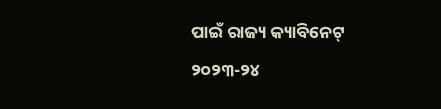ପାଇଁ ରାଜ୍ୟ କ୍ୟାବିନେଟ୍ ୨୦୨୩-୨୪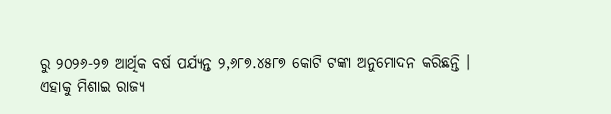ରୁ ୨୦୨୬-୨୭ ଆର୍ଥିକ ବର୍ଷ ପର୍ଯ୍ୟନ୍ତ ୨,୬୮୭.୪୫୮୭ କୋଟି ଟଙ୍କା ଅନୁମୋଦନ କରିଛନ୍ତି ।
ଏହାକୁ ମିଶାଇ ରାଜ୍ୟ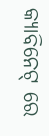କ୍ୟାବିନେଟ୍ ରେ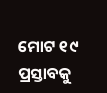ମୋଟ ୧୯ ପ୍ରସ୍ତାବକୁ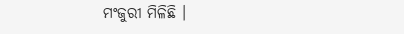ମଂଜୁରୀ ମିଳିଛି ।